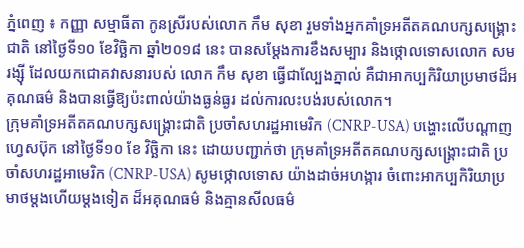ភ្នំពេញ ៖ កញ្ញា សម្មាធីតា កូនស្រីរបស់លោក កឹម សុខា រួមទាំងអ្នកគាំទ្រអតីតគណបក្សសង្គ្រោះជាតិ នៅថ្ងៃទី១០ ខែវិច្ឆិកា ឆ្នាំ២០១៨ នេះ បានសម្ដែងការខឹងសម្បារ និងថ្កោលទោសលោក សម រង្ស៊ី ដែលយកជោគវាសនារបស់ លោក កឹម សុខា ធ្វើជាល្បែងភ្នាល់ គឺជាអាកប្បកិរិយាប្រមាថដ៏អគុណធម៌ និងបានធ្វើឱ្យប៉ះពាល់យ៉ាងធ្ងន់ធ្ងរ ដល់ការលះបង់របស់លោក។
ក្រុមគាំទ្រអតីតគណបក្សសង្គ្រោះជាតិ ប្រចាំសហរដ្ឋអាមេរិក (CNRP-USA) បង្ហោះលើបណ្ដាញ ហ្វេសប៊ុក នៅថ្ងៃទី១០ ខែ វិច្ឆិកា នេះ ដោយបញ្ជាក់ថា ក្រុមគាំទ្រអតីតគណបក្សសង្គ្រោះជាតិ ប្រចាំសហរដ្ឋអាមេរិក (CNRP-USA) សូមថ្កោលទោស យ៉ាងដាច់អហង្ការ ចំពោះអាកប្បកិរិយាប្រមាថម្តងហើយម្តងទៀត ដ៏អគុណធម៌ និងគ្មានសីលធម៌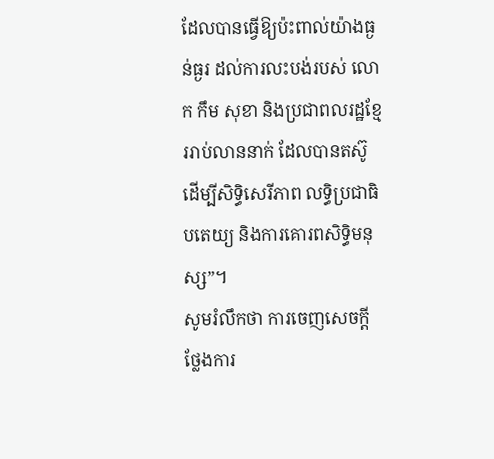ដែលបានធ្វើឱ្យប៉ះពាល់យ៉ាងធ្ងន់ធ្ងរ ដល់ការលះបង់របស់ លោក កឹម សុខា និងប្រជាពលរដ្ឋខ្មែររាប់លាននាក់ ដែលបានតស៊ូដើម្បីសិទ្ធិសេរីភាព លទ្ធិប្រជាធិបតេយ្យ និងការគោរពសិទ្ធិមនុស្ស”។
សូមរំលឹកថា ការចេញសេចក្តីថ្លែងការ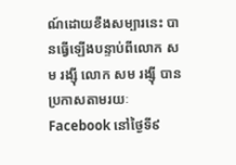ណ៍ដោយខឹងសម្បារនេះ បានធ្វើឡើងបន្ទាប់ពីលោក សម រង្ស៊ី លោក សម រង្ស៊ី បានប្រកាសតាមរយៈ Facebook នៅថ្ងៃទី៩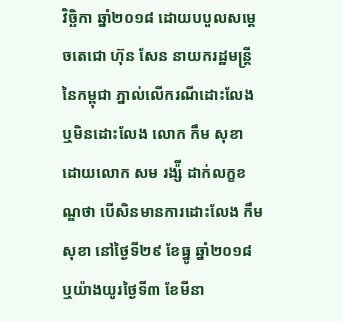វិច្ឆិកា ឆ្នាំ២០១៨ ដោយបបួលសម្តេចតេជោ ហ៊ុន សែន នាយករដ្ឋមន្ត្រីនៃកម្ពុជា ភ្នាល់លើករណីដោះលែង ឬមិនដោះលែង លោក កឹម សុខា ដោយលោក សម រង្ស៉ី ដាក់លក្ខខណ្ឌថា បើសិនមានការដោះលែង កឹម សុខា នៅថ្ងៃទី២៩ ខែធ្នូ ឆ្នាំ២០១៨ ឬយ៉ាងយូរថ្ងៃទី៣ ខែមីនា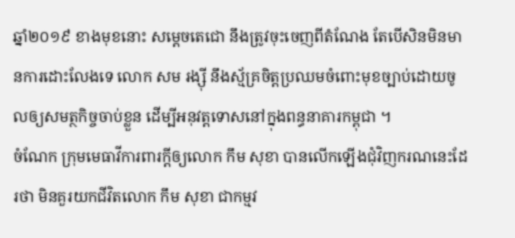ឆ្នាំ២០១៩ ខាងមុខនោះ សម្តេចតេជោ នឹងត្រូវចុះចេញពីតំណែង តែបើសិនមិនមានការដោះលែងទេ លោក សម រង្ស៊ី នឹងស្ម័គ្រចិត្តប្រឈមចំពោះមុខច្បាប់ដោយចូលឲ្យសមត្ថកិច្ចចាប់ខ្លួន ដើម្បីអនុវត្តទោសនៅក្នុងពន្ធនាគារកម្ពុជា ។
ចំណែក ក្រុមមេធាវីការពារក្ដីឲ្យលោក កឹម សុខា បានលើកឡើងជុំវិញករណនេះដែរថា មិនគួរយកជីវិតលោក កឹម សុខា ជាកម្មវ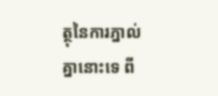ត្ថុនៃការភ្នាល់គ្នានោះទេ ពី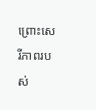ព្រោះសេរីភាពរបស់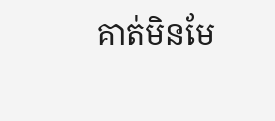គាត់មិនមែ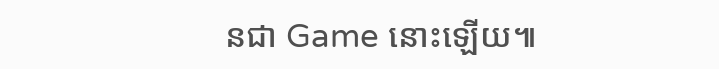នជា Game នោះឡើយ៕